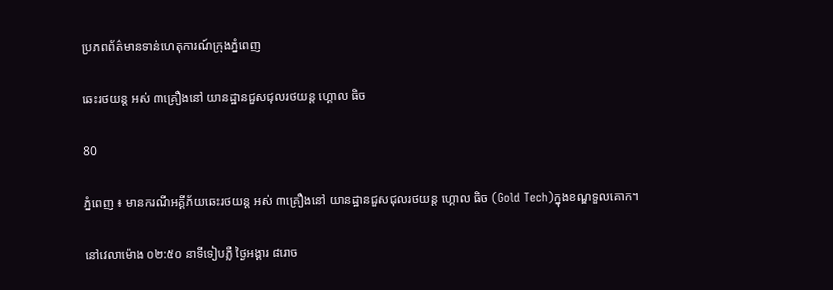ប្រភពព័ត៌មានទាន់ហេតុការណ៍ក្រុងភ្នំពេញ

ឆេះរថយន្ត អស់ ៣គ្រឿងនៅ យានដ្ឋានជួសជុលរថយន្ត ហ្គោល ធិច

80

ភ្នំពេញ ៖ មានករណីអគ្គីភ័យឆេះរថយន្ត អស់ ៣គ្រឿងនៅ យានដ្ឋានជួសជុលរថយន្ត ហ្គោល ធិច (Gold Tech)ក្នុងខណ្ឌទួលគោក។

នៅវេលាម៉ោង ០២:៥០ នាទីទៀបភ្លឺ ថ្ងៃអង្គារ ៨រោច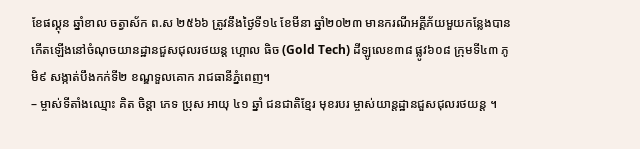ខែផល្គុន ឆ្នាំខាល ចត្វាស័ក ព.ស ២៥៦៦ ត្រូវនឹងថ្ងៃទី១៤ ខែមីនា ឆ្នាំ២០២៣ មានករណីអគ្គីភ័យមួយកន្លែងបានកើតឡើងនៅចំណុចយានដ្ឋានជួសជុលរថយន្ត ហ្គោល ធិច (Gold Tech) ដីឡូលេខ៣៨ ផ្លូវ៦០៨ ក្រុមទី៤៣ ភូមិ៩ សង្កាត់បឹងកក់ទី២ ខណ្ឌទួលគោក រាជធានីភ្នំពេញ។
– ម្ចាស់ទីតាំងឈ្មោះ គិត ចិន្តា ភេទ ប្រុស អាយុ ៤១ ឆ្នាំ ជនជាតិខ្មែរ មុខរបរ ម្ចាស់យាន្តដ្ឋានជួសជុលរថយន្ត ។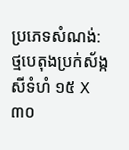ប្រភេទសំណង់: ថ្មបេតុងប្រក់ស័ង្កសីទំហំ ១៥ X ៣០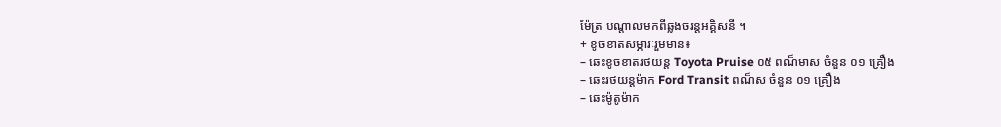ម៉ែត្រ បណ្តាលមកពីឆ្លងចរន្តអគ្គិសនី ។
+ ខូចខាតសម្ភារៈរួមមាន៖
– ឆេះខូចខាតរថយន្ត Toyota Pruise ០៥ ពណ៏មាស ចំនួន ០១ គ្រឿង
– ឆេះរថយន្តម៉ាក Ford Transit ពណ៏ស ចំនួន ០១ គ្រឿង
– ឆេះម៉ូតូម៉ាក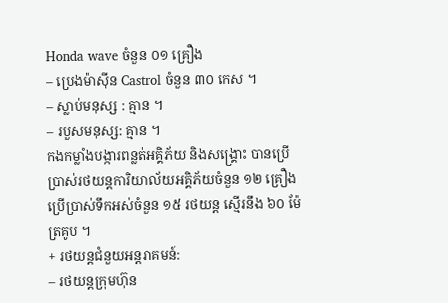Honda wave ចំនួន ០១ គ្រឿង
– ប្រេងម៉ាស៊ីន Castrol ចំនួន ៣០ កេស ។
– ស្លាប់មនុស្ស : គ្មាន ។
– របួសមនុស្ស: គ្មាន ។
កងកម្លាំងបង្ការពន្លត់អគ្គិភ័យ និងសង្គ្រោះ បានប្រើប្រាស់រថយន្តការិយាល័យអគ្គិភ័យចំនួន ១២ គ្រឿង ប្រេីប្រាស់ទឹកអស់ចំនួន ១៥ រថយន្ត ស្មើរនឹង ៦០ ម៉ែត្រគូប ។
+ រថយន្តជំនួយអន្តរាគមន៍:
– រថយន្តក្រុមហ៊ុន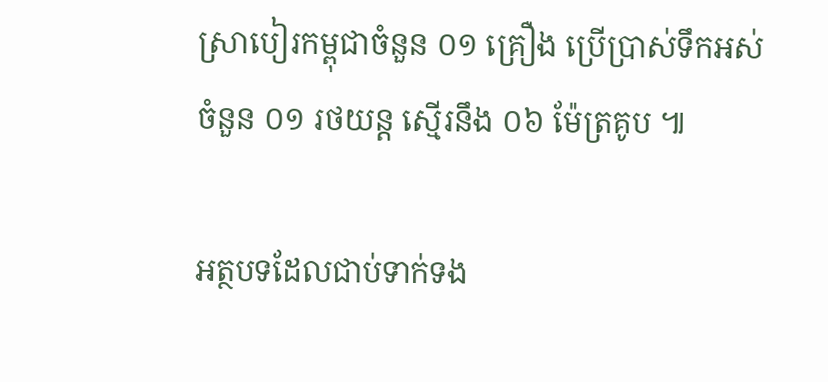ស្រាបៀរកម្ពុជាចំនួន ០១ គ្រឿង ប្រើប្រាស់ទឹកអស់ចំនួន ០១ រថយន្ត ស្មើរនឹង ០៦ ម៉ែត្រគូប ៕

អត្ថបទដែលជាប់ទាក់ទង